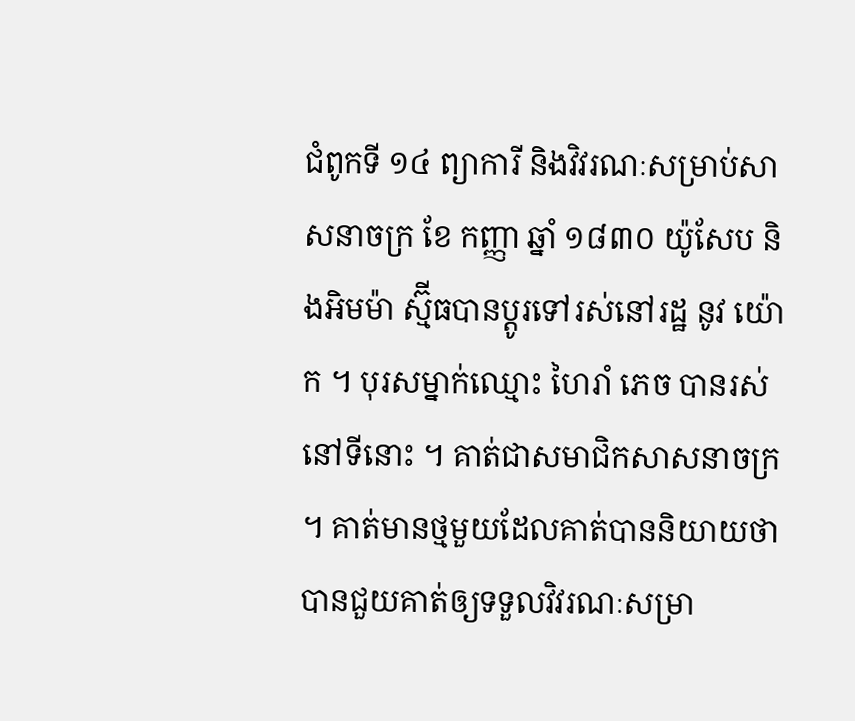ជំពូកទី ១៤ ព្យាការី និងវិវរណៈសម្រាប់សាសនាចក្រ ខែ កញ្ញា ឆ្នាំ ១៨៣០ យ៉ូសែប និងអិមម៉ា ស្ម៊ីធបានប្តូរទៅរស់នៅរដ្ឋ នូវ យ៉ោក ។ បុរសម្នាក់ឈ្មោះ ហៃរាំ ភេច បានរស់នៅទីនោះ ។ គាត់ជាសមាជិកសាសនាចក្រ ។ គាត់មានថ្មមួយដែលគាត់បាននិយាយថា បានជួយគាត់ឲ្យទទួលវិវរណៈសម្រា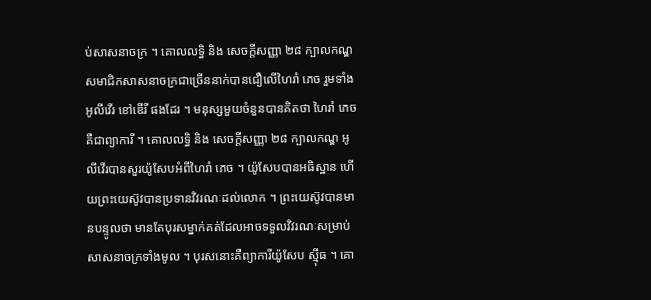ប់សាសនាចក្រ ។ គោលលទ្ធិ និង សេចក្តីសញ្ញា ២៨ ក្បាលកណ្ឌ សមាជិកសាសនាចក្រជាច្រើននាក់បានជឿលើហៃរាំ ភេច រួមទាំងអូលីវើរ ខៅឌើរី ផងដែរ ។ មនុស្សមួយចំនួនបានគិតថា ហៃរាំ ភេច គឺជាព្យាការី ។ គោលលទ្ធិ និង សេចក្តីសញ្ញា ២៨ ក្បាលកណ្ឌ អូលីវើរបានសួរយ៉ូសែបអំពីហៃរាំ ភេច ។ យ៉ូសែបបានអធិស្ឋាន ហើយព្រះយេស៊ូវបានប្រទានវិវរណៈដល់លោក ។ ព្រះយេស៊ូវបានមានបន្ទូលថា មានតែបុរសម្នាក់គត់ដែលអាចទទួលវិវរណៈសម្រាប់សាសនាចក្រទាំងមូល ។ បុរសនោះគឺព្យាការីយ៉ូសែប ស៊្មីធ ។ គោ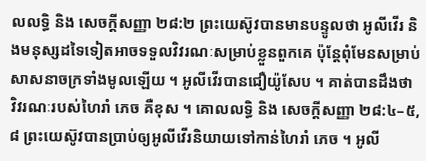លលទ្ធិ និង សេចក្ដីសញ្ញា ២៨:២ ព្រះយេស៊ូវបានមានបន្ទូលថា អូលីវើរ និងមនុស្សដទៃទៀតអាចទទួលវិវរណៈសម្រាប់ខ្លួនពួកគេ ប៉ុន្តែពុំមែនសម្រាប់សាសនាចក្រទាំងមូលឡើយ ។ អូលីវើរបានជឿយ៉ូសែប ។ គាត់បានដឹងថា វិវរណៈរបស់ហៃរាំ ភេច គឺខុស ។ គោលលទ្ធិ និង សេចក្ដីសញ្ញា ២៨:៤–៥, ៨ ព្រះយេស៊ូវបានប្រាប់ឲ្យអូលីវើរនិយាយទៅកាន់ហៃរាំ ភេច ។ អូលី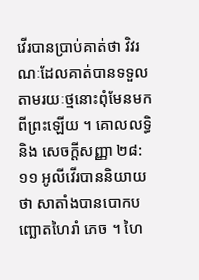វើរបានប្រាប់គាត់ថា វិវរណៈដែលគាត់បានទទួលតាមរយៈថ្មនោះពុំមែនមកពីព្រះឡើយ ។ គោលលទ្ធិ និង សេចក្ដីសញ្ញា ២៨:១១ អូលីវើរបាននិយាយថា សាតាំងបានបោកបញ្ឆោតហៃរាំ ភេច ។ ហៃ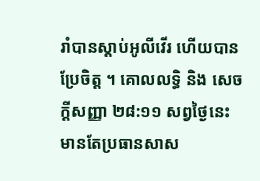រាំបានស្តាប់អូលីវើរ ហើយបានប្រែចិត្ត ។ គោលលទ្ធិ និង សេចក្ដីសញ្ញា ២៨:១១ សព្វថ្ងៃនេះមានតែប្រធានសាស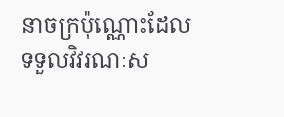នាចក្រប៉ុណ្ណោះដែលទទួលវិវរណៈស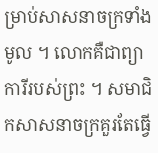ម្រាប់សាសនាចក្រទាំងមូល ។ លោកគឺជាព្យាការីរបស់ព្រះ ។ សមាជិកសាសនាចក្រគួរតែធ្វើ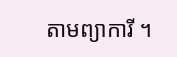តាមព្យាការី ។